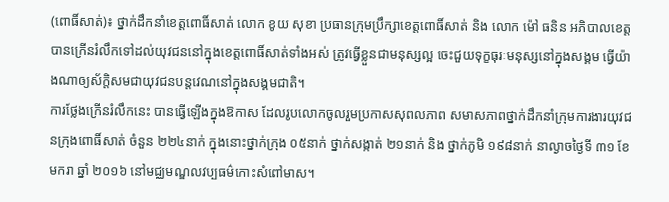(ពោធិ៍សាត់)៖ ថ្នាក់ដឹកនាំខេត្តពោធិ៍សាត់ លោក ខូយ សុខា ប្រធានក្រុមប្រឹក្សាខេត្តពោធិ៍សាត់ និង លោក ម៉ៅ ធនិន អភិបាលខេត្ត បានក្រើនរំលឹកទៅដល់យុវជននៅក្នុងខេត្តពោធិ៍សាត់ទាំងអស់ ត្រូវធ្វើខ្លួនជាមនុស្សល្អ ចេះជួយទុក្ខធុរៈមនុស្សនៅក្នុងសង្គម ធ្វើយ៉ាងណាឲ្យស័ក្តិសមជាយុវជនបន្តវេណនៅក្នុងសង្គមជាតិ។
ការថ្លែងក្រើនរំលឹកនេះ បានធ្វើឡើងក្នុងឱកាស ដែលរូបលោកចូលរួមប្រកាសសុពលភាព សមាសភាពថ្នាក់ដឹកនាំក្រុមការងារយុវជនក្រុងពោធិ៍សាត់ ចំនួន ២២៤នាក់ ក្នុងនោះថ្នាក់ក្រុង ០៥នាក់ ថ្នាក់សង្កាត់ ២១នាក់ និង ថ្នាក់ភូមិ ១៩៨នាក់ នាល្ងាចថ្ងៃទី ៣១ ខែ មករា ឆ្នាំ ២០១៦ នៅមជ្ឈមណ្ឌលវប្បធម៌កោះសំពៅមាស។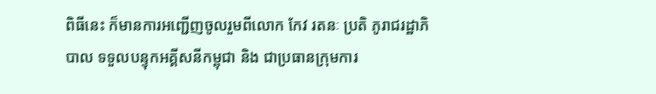ពិធីនេះ ក៏មានការអញ្ជើញចូលរួមពីលោក កែវ រតនៈ ប្រតិ ភូរាជរដ្ឋាភិបាល ទទួលបន្ទុកអគ្គីសនីកម្ពុជា និង ជាប្រធានក្រុមការ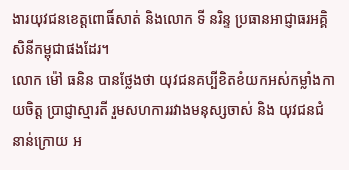ងារយុវជនខេត្តពោធិ៍សាត់ និងលោក ទី នរិន្ទ ប្រធានអាជ្ញាធរអគ្គិសិនីកម្ពុជាផងដែរ។
លោក ម៉ៅ ធនិន បានថ្លែងថា យុវជនគប្បីខិតខំយកអស់កម្លាំងកាយចិត្ត ប្រាជ្ញាស្មារតី រួមសហការរវាងមនុស្សចាស់ និង យុវជនជំនាន់ក្រោយ អ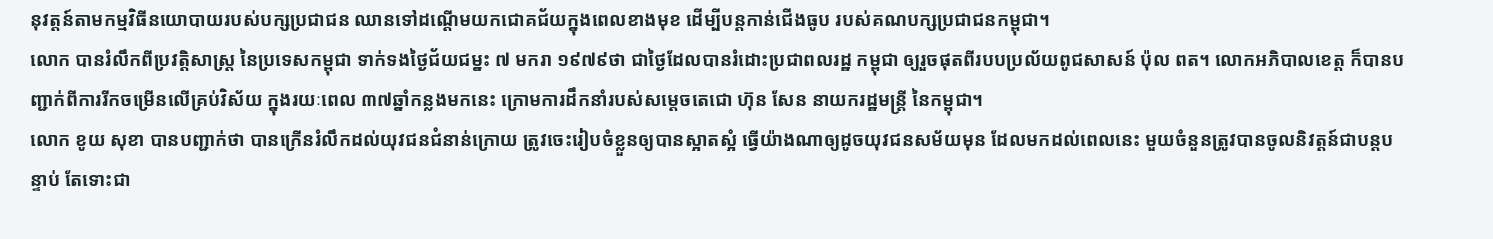នុវត្តន៍តាមកម្មវិធីនយោបាយរបស់បក្សប្រជាជន ឈានទៅដណ្តើមយកជោគជ័យក្នុងពេលខាងមុខ ដើម្បីបន្តកាន់ជើងធូប របស់គណបក្សប្រជាជនកម្ពុជា។
លោក បានរំលឹកពីប្រវត្តិសាស្ត្រ នៃប្រទេសកម្ពុជា ទាក់ទងថ្ងៃជ័យជម្នះ ៧ មករា ១៩៧៩ថា ជាថ្ងៃដែលបានរំដោះប្រជាពលរដ្ឋ កម្ពុជា ឲ្យរួចផុតពីរបបប្រល័យពូជសាសន៍ ប៉ុល ពត។ លោកអភិបាលខេត្ត ក៏បានបញ្ជាក់ពីការរីកចម្រើនលើគ្រប់វិស័យ ក្នុងរយៈពេល ៣៧ឆ្នាំកន្លងមកនេះ ក្រោមការដឹកនាំរបស់សម្តេចតេជោ ហ៊ុន សែន នាយករដ្ឋមន្ត្រី នៃកម្ពុជា។
លោក ខូយ សុខា បានបញ្ជាក់ថា បានក្រើនរំលឹកដល់យុវជនជំនាន់ក្រោយ ត្រូវចេះរៀបចំខ្លួនឲ្យបានស្អាតស្អំ ធ្វើយ៉ាងណាឲ្យដូចយុវជនសម័យមុន ដែលមកដល់ពេលនេះ មួយចំនួនត្រូវបានចូលនិវត្តន៍ជាបន្តបន្ទាប់ តែទោះជា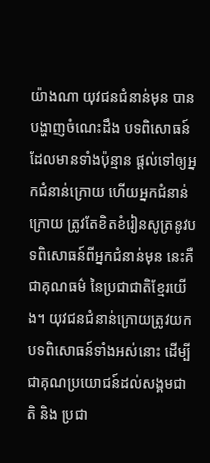យ៉ាងណា យុវជនជំនាន់មុន បានបង្ហាញចំណេះដឹង បទពិសោធន៍ ដែលមានទាំងប៉ុន្មាន ផ្តល់ទៅឲ្យអ្នកជំនាន់ក្រោយ ហើយអ្នកជំនាន់ក្រោយ ត្រូវតែខិតខំរៀនសូត្រនូវបទពិសោធន៍ពីអ្នកជំនាន់មុន នេះគឺជាគុណធម៌ នៃប្រជាជាតិខ្មែរយើង។ យុវជនជំនាន់ក្រោយត្រូវយកបទពិសោធន៍ទាំងអស់នោះ ដើម្បីជាគុណប្រយោជន៍ដល់សង្គមជាតិ និង ប្រជា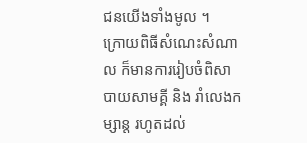ជនយើងទាំងមូល ។
ក្រោយពិធីសំណេះសំណាល ក៏មានការរៀបចំពិសាបាយសាមគ្គី និង រាំលេងកម្សាន្ត រហូតដល់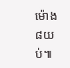ម៉ោង ៨យប់៕